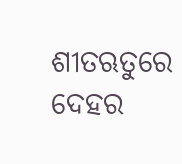ଶୀତଋତୁରେ ଦେହର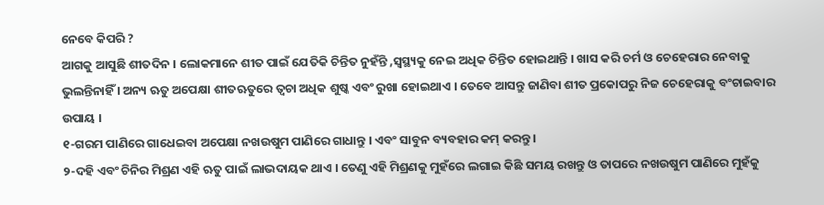ନେବେ କିପରି ?
ଆଗକୁ ଆସୁଛି ଶୀତଦିନ । ଲୋକମାନେ ଶୀତ ପାଇଁ ଯେତିକି ଚିନ୍ତିତ ନୁହଁନ୍ତି ,ସ୍ୱସ୍ଥ୍ୟକୁ ନେଇ ଅଧିକ ଚିନ୍ତିତ ହୋଇଥାନ୍ତି । ଖାସ କରି ଚର୍ମ ଓ ଚେହେରାର ନେବାକୁ ଭୁଲନ୍ତିନାହିଁ । ଅନ୍ୟ ଋତୁ ଅପେକ୍ଷା ଶୀତଋତୁରେ ତ୍ୱଚା ଅଧିକ ଶୁଷ୍କ ଏବଂ ରୁଖା ହୋଇଥାଏ । ତେବେ ଆସନ୍ତୁ ଜାଣିବା ଶୀତ ପ୍ରକୋପରୁ ନିଜ ଚେହେରାକୁ ବଂଚାଇବାର ଉପାୟ ।
୧-ଗରମ ପାଣିରେ ଗାଧେଇବା ଅପେକ୍ଷା ନଖଉଷୁମ ପାଣିରେ ଗାଧାନ୍ତୁ । ଏବଂ ସାବୁନ ବ୍ୟବହାର କମ୍ କରନ୍ତୁ ।
୨-ଦହି ଏବଂ ଚିନିର ମିଶ୍ରଣ ଏହି ଋତୁ ପାଇଁ ଲାଭଦାୟକ ଥାଏ । ତେଣୁ ଏହି ମିଶ୍ରଣକୁ ମୁହଁରେ ଲଗାଇ କିଛି ସମୟ ରଖନ୍ତୁ ଓ ତାପରେ ନଖଉଷୁମ ପାଣିରେ ମୁହଁକୁ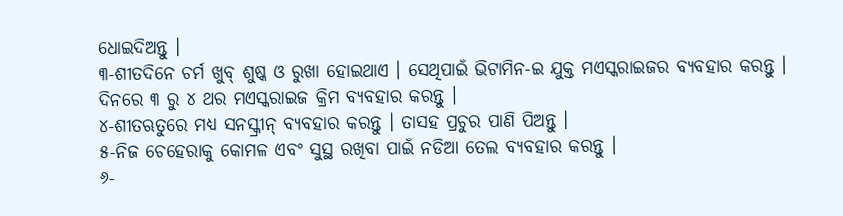ଧୋଇଦିଅନ୍ତୁ ।
୩-ଶୀତଦିନେ ଚର୍ମ ଖୁବ୍ ଶୁଷ୍କ ଓ ରୁଖା ହୋଇଥାଏ । ସେଥିପାଇଁ ଭିଟାମିନ-ଇ ଯୁକ୍ତ ମଏସ୍କରାଇଜର ବ୍ୟବହାର କରନ୍ତୁ । ଦିନରେ ୩ ରୁ ୪ ଥର ମଏସ୍କରାଇଜ କ୍ରିମ ବ୍ୟବହାର କରନ୍ତୁ ।
୪-ଶୀତଋତୁରେ ମଧ୍ୟ ସନସ୍କ୍ରୀନ୍ ବ୍ୟବହାର କରନ୍ତୁ । ତାସହ ପ୍ରଚୁର ପାଣି ପିଅନ୍ତୁ ।
୫-ନିଜ ଚେହେରାକୁ କୋମଳ ଏବଂ ସୁସ୍ଥ ରଖିବା ପାଇଁ ନଡିଆ ତେଲ ବ୍ୟବହାର କରନ୍ତୁ ।
୬-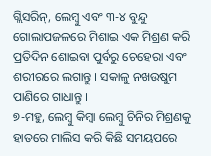ଗ୍ଲିସରିନ୍, ଲେମ୍ବୁ ଏବଂ ୩-୪ ବୁନ୍ଦୁ ଗୋଲାପଜଳରେ ମିଶାଇ ଏକ ମିଶ୍ରଣ କରି ପ୍ରତିଦିନ ଶୋଇବା ପୁର୍ବରୁ ଚେହେରା ଏବଂ ଶରୀରରେ ଲଗାନ୍ତୁ । ସକାଳୁ ନଖଉଷୁମ ପାଣିରେ ଗାଧାନ୍ତୁ ।
୭-ମହୁ, ଲେମ୍ବୁ କିମ୍ବା ଲେମ୍ବୁ ଚିନିର ମିଶ୍ରଣକୁ ହାତରେ ମାଲିସ କରି କିଛି ସମୟପରେ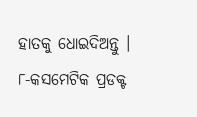ହାତକୁ ଧୋଇଦିଅନ୍ତୁ ।
୮-କସମେଟିକ ପ୍ରଡକ୍ଟ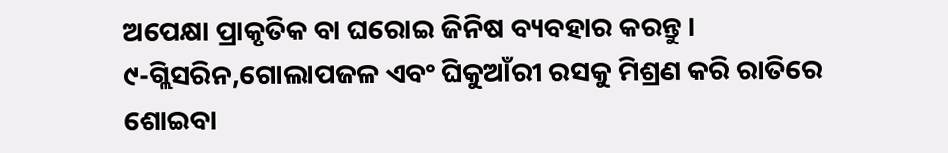ଅପେକ୍ଷା ପ୍ରାକୃତିକ ବା ଘରୋଇ ଜିନିଷ ବ୍ୟବହାର କରନ୍ତୁ ।
୯-ଗ୍ଲିସରିନ,ଗୋଲାପଜଳ ଏବଂ ଘିକୁଆଁରୀ ରସକୁ ମିଶ୍ରଣ କରି ରାତିରେ ଶୋଇବା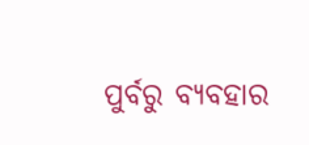ପୁର୍ବରୁ ବ୍ୟବହାର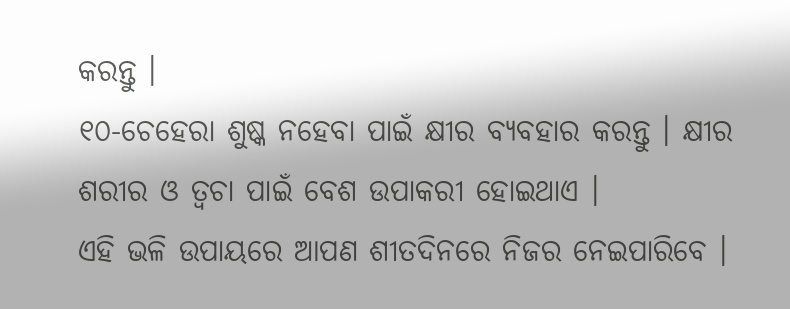କରନ୍ତୁ ।
୧୦-ଚେହେରା ଶୁଷ୍କ ନହେବା ପାଇଁ କ୍ଷୀର ବ୍ୟବହାର କରନ୍ତୁ । କ୍ଷୀର ଶରୀର ଓ ତ୍ୱଚା ପାଇଁ ବେଶ ଉପାକରୀ ହୋଇଥାଏ ।
ଏହି ଭଳି ଉପାୟରେ ଆପଣ ଶୀତଦିନରେ ନିଜର ନେଇପାରିବେ ।